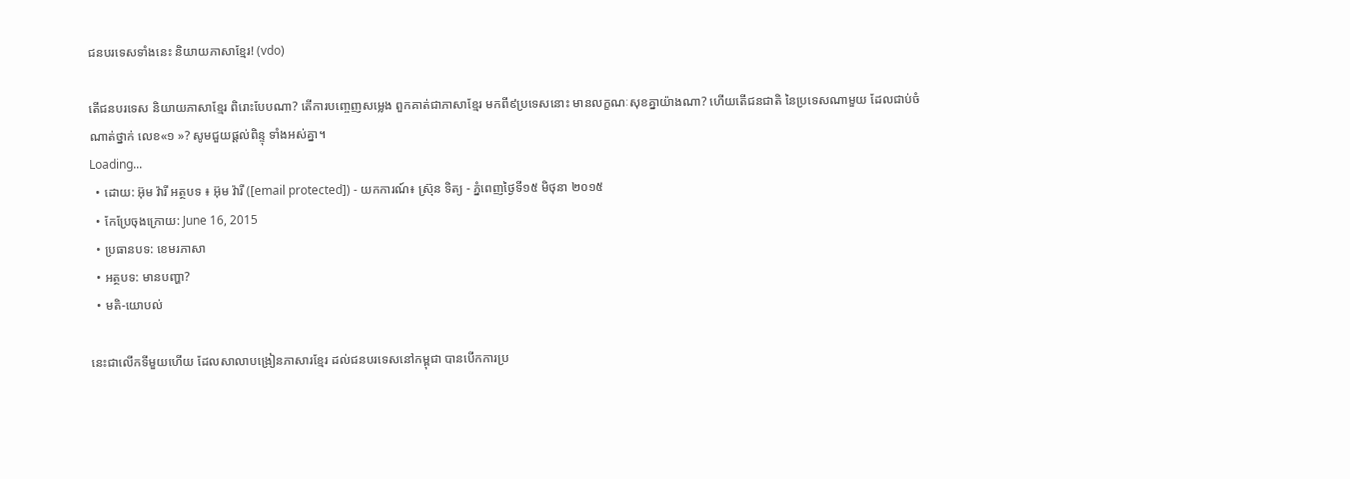ជនបរទេសទាំងនេះ និយាយភាសាខ្មែរ! (vdo)

តើជនបរទេស និយាយភាសាខ្មែរ ពិរោះបែបណា? តើការបញ្ចេញសម្លេង ពួកគាត់ជាភាសាខ្មែរ មកពី៩ប្រទេសនោះ មានលក្ខណៈសុខគ្នាយ៉ាងណា? ហើយតើជនជាតិ នៃប្រទេសណាមួយ ដែលជាប់ចំណាត់ថ្នាក់ លេខ«១ »? សូមជួយផ្ដល់ពិន្ទុ ទាំងអស់គ្នា។
Loading...
  • ដោយ: អ៊ុម វ៉ារី អត្ថបទ ៖ អ៊ុម វ៉ារី ([email protected]) - យកការណ៍៖ ស្រ៊ុន ទិត្យ - ភ្នំពេញថ្ងៃទី១៥ មិថុនា ២០១៥
  • កែប្រែចុងក្រោយ: June 16, 2015
  • ប្រធានបទ: ខេមរភាសា
  • អត្ថបទ: មានបញ្ហា?
  • មតិ-យោបល់

នេះជាលើកទីមួយហើយ ដែលសាលាបង្រៀនភាសារខ្មែរ ដល់ជនបរទេសនៅកម្ពុជា បានបើកការប្រ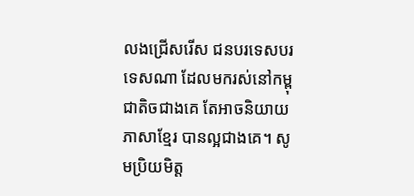លងជ្រើសរើស ជនបរទេសបរទេសណា ដែលមករស់នៅកម្ពុជាតិចជាងគេ តែអាចនិយាយភាសាខ្មែរ បានល្អជាងគេ។ សូមប្រិយមិត្ត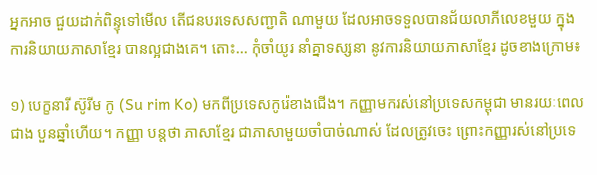អ្នកអាច ជួយដាក់ពិន្ទុទៅមើល តើជនបរទេសសញ្ជាតិ ណាមួយ ដែលអាចទទួលបានជ័យលាភីលេខមួយ ក្នុងការនិយាយភាសាខ្មែរ បានល្អជាងគេ។ តោះ... កុំចាំយូរ នាំគ្នាទស្សនា នូវការនិយាយភាសាខ្មែរ ដូចខាងក្រោម៖

១) បេក្ខនារី ស៊ូរីម កូ (Su rim Ko) មកពីប្រទេសកូរ៉េខាងជើង។ កញ្ញាមករស់នៅប្រទេសកម្ពុជា មានរយៈពេលជាង បួនឆ្នាំហើយ។ កញ្ញា បន្តថា ភាសាខ្មែរ ជាភាសាមួយចាំបាច់ណាស់ ដែលត្រូវចេះ ព្រោះកញ្ញារស់នៅប្រទេ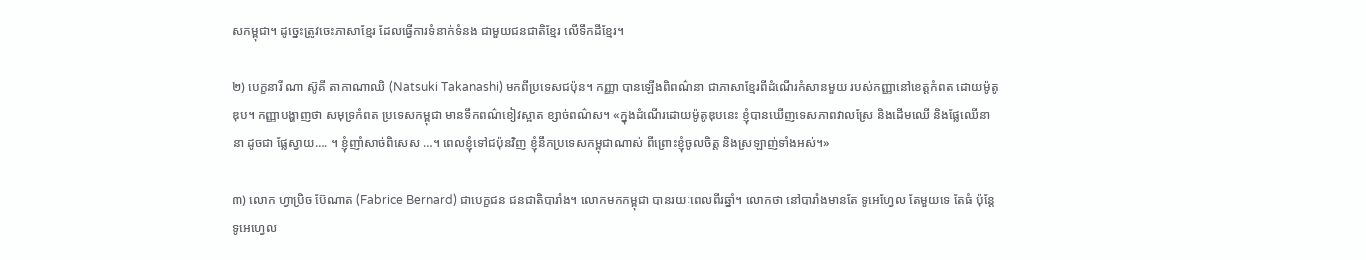សកម្ពុជា។ ដូច្នេះត្រូវចេះភាសាខ្មែរ ដែលធ្វើការទំនាក់ទំនង ជាមួយជនជាតិខ្មែរ លើទឹកដីខ្មែរ។

២) បេក្ខនារី ណា ស៊ូគី តាកាណាឈិ (Natsuki Takanashi) មកពីប្រទេសជប៉ុន។ កញ្ញា បានឡើងពិពណ៌នា ជាភាសាខ្មែរពីដំណើរកំសានមួយ របស់កញ្ញានៅខេត្តកំពត ដោយម៉ូតូឌុប។ កញ្ញាបង្ហាញថា សមុទ្រកំពត ប្រទេសកម្ពុជា មានទឹកពណ៌ខៀវស្អាត ខ្សាច់ពណ៌ស។ «ក្នុងដំណើរដោយម៉ូតូឌុបនេះ ខ្ញុំបានឃើញទេសភាពវាលស្រែ និងដើមឈើ និងផ្លែឈើនានា ដូចជា ផ្លែស្វាយ…. ។ ខ្ញុំញាំសាច់ពិសេស …។ ពេលខ្ញុំទៅជប៉ុនវិញ ខ្ញុំនឹកប្រទេសកម្ពុជាណាស់ ពីព្រោះខ្ញុំចូលចិត្ត និងស្រឡាញ់ទាំងអស់។»

៣) លោក ហ្វាប្រិច ប៊ែណាត (Fabrice Bernard) ជាបេក្ខជន ជនជាតិបារាំង។ លោកមកកម្ពុជា បានរយៈពេលពីរឆ្នាំ។ លោកថា នៅបារាំងមានតែ ទូអេហ្វែល តែមួយទេ តែធំ ប៉ុន្តែទូអេហ្វេល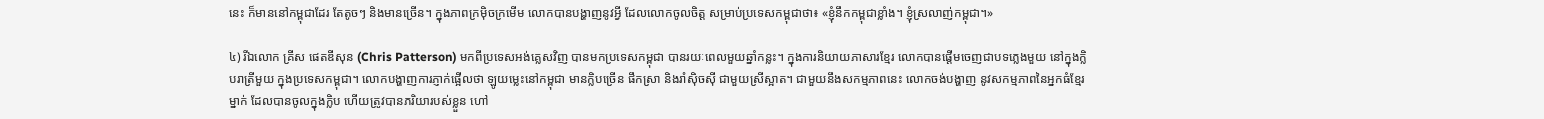នេះ ក៏មាននៅកម្ពុជាដែរ តែតូចៗ និងមានច្រើន។ ក្នុងភាពក្រម៉ិចក្រមើម លោកបានបង្ហាញនូវអ្វី ដែលលោកចូលចិត្ត សម្រាប់ប្រទេសកម្ពុជាថា៖ «ខ្ញុំនឹកកម្ពុជាខ្លាំង។ ខ្ញុំស្រលាញ់កម្ពុជា។»

៤) រីឯលោក គ្រីស ផេតឌីសុន (Chris Patterson) មកពីប្រទេសអង់គ្លេសវិញ បានមកប្រទេសកម្ពុជា បានរយៈពេលមួយឆ្នាំកន្លះ។ ក្នុងការនិយាយភាសារខ្មែរ លោកបានផ្តើមចេញជាបទភ្លេងមួយ នៅក្នុងក្លិបរាត្រីមួយ ក្នុងប្រទេសកម្ពុជា។ លោកបង្ហាញការភ្ញាក់ផ្អើលថា ឡូយម្លេះនៅកម្ពុជា មានក្លិបច្រើន ផឹកស្រា និងរាំស៊ិចស៊ី ជាមួយស្រីស្អាត។ ជាមួយនឹងសកម្មភាពនេះ លោកចង់បង្ហាញ នូវសកម្មភាពនៃអ្នកធំខ្មែរម្នាក់ ដែលបានចូលក្នុងក្លិប ហើយត្រូវបានភរិយារបស់ខ្លួន ហៅ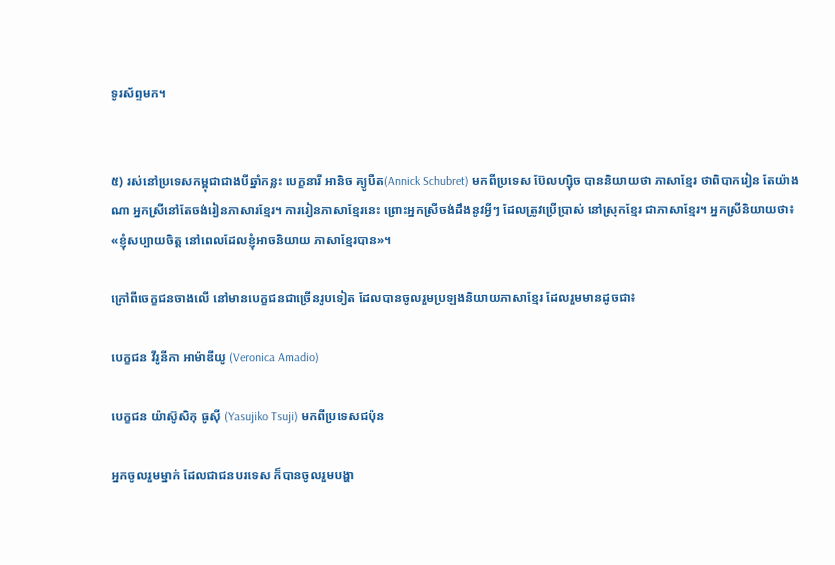ទូរស័ព្ទមក។


៥) រស់នៅប្រទេសកម្ពុជាជាងបីឆ្នាំកន្លះ បេក្ខនារី អានិច គ្យូបឺត(Annick Schubret) មកពីប្រទេស ប៊ែលហ្ស៊ិច បាននិយាយថា ភាសាខ្មែរ ថាពិបាករៀន តែយ៉ាងណា អ្នកស្រីនៅតែចង់រៀនភាសារខ្មែរ។ ការរៀនភាសាខ្មែរនេះ ព្រោះអ្នកស្រីចង់ដឹងនូវអ្វីៗ ដែលត្រូវប្រើប្រាស់ នៅស្រុកខ្មែរ ជាភាសាខ្មែរ។ អ្នកស្រីនិយាយថា៖ «ខ្ញុំសប្បាយចិត្ត នៅពេលដែលខ្ញុំអាចនិយាយ ភាសាខ្មែរបាន»។

ក្រៅពីចេក្ខជនចាងលើ នៅមានបេក្ខជនជាច្រើនរូបទៀត ដែលបានចូលរួមប្រឡងនិយាយភាសាខ្មែរ ដែលរួមមានដូចជា៖

បេក្ខជន វីរូនីកា អាម៉ាឌីយូ (Veronica Amadio)

បេក្ខជន យ៉ាស៊ូសិកុ ធូស៊ី (Yasujiko Tsuji) មកពីប្រទេសជប៉ុន

អ្នកចូលរួមម្នាក់ ដែលជាជនបរទេស ក៏បានចូលរួមបង្ហា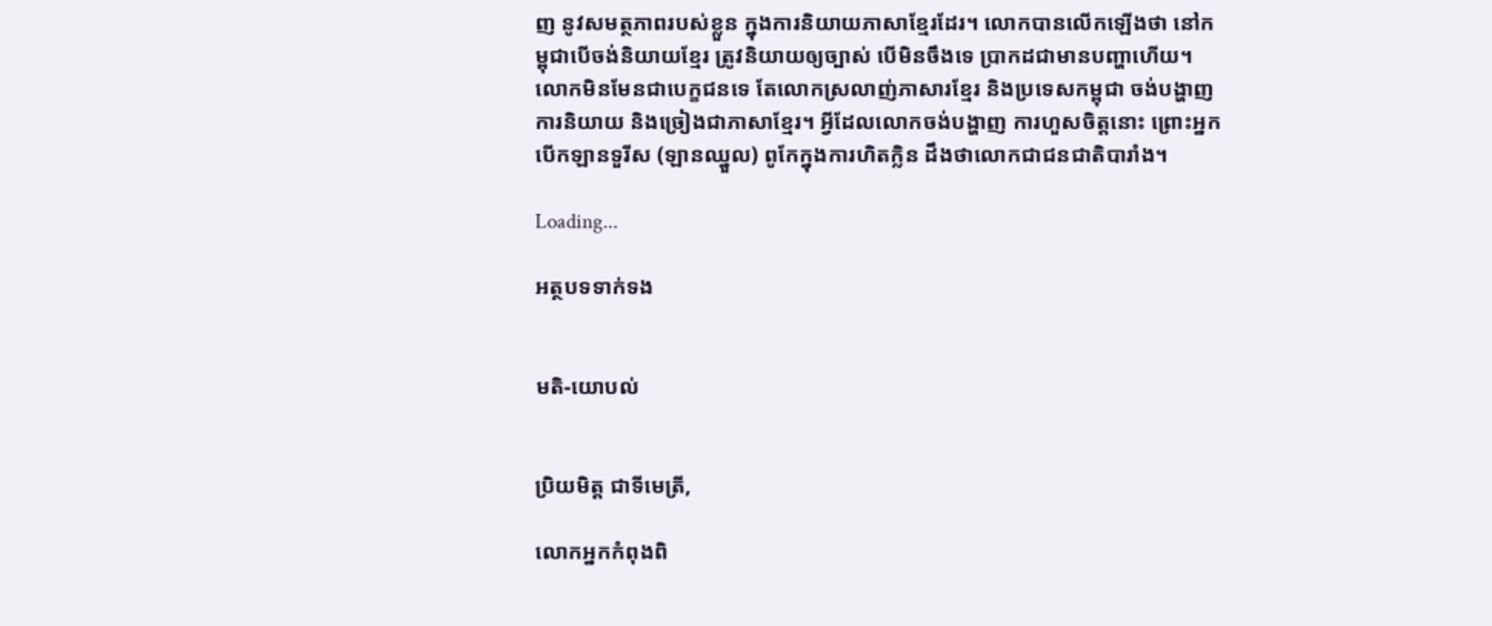ញ នូវសមត្ថភាពរបស់ខ្លួន ក្នុងការនិយាយភាសាខ្មែរដែរ។ លោកបានលើកឡើងថា នៅកម្ពុជាបើចង់និយាយខ្មែរ ត្រូវនិយាយឲ្យច្បាស់ បើមិនចឹងទេ ប្រាកដជាមានបញ្ហាហើយ។ លោកមិនមែនជាបេក្ខជនទេ តែលោកស្រលាញ់ភាសារខ្មែរ និងប្រទេសកម្ពុជា ចង់បង្ហាញការនិយាយ និងច្រៀងជាភាសាខ្មែរ។ អ្វីដែលលោកចង់បង្ហាញ ការហួសចិត្តនោះ ព្រោះអ្នកបើកឡានទួរីស (ឡានឈ្នួល) ពូកែក្នុងការហិតក្លិន ដឹងថាលោកជាជនជាតិបារាំង។

Loading...

អត្ថបទទាក់ទង


មតិ-យោបល់


ប្រិយមិត្ត ជាទីមេត្រី,

លោកអ្នកកំពុងពិ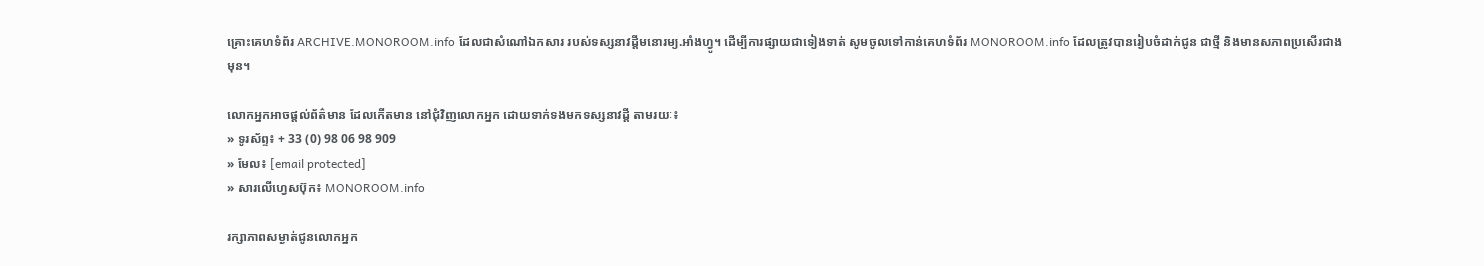គ្រោះគេហទំព័រ ARCHIVE.MONOROOM.info ដែលជាសំណៅឯកសារ របស់ទស្សនាវដ្ដីមនោរម្យ.អាំងហ្វូ។ ដើម្បីការផ្សាយជាទៀងទាត់ សូមចូលទៅកាន់គេហទំព័រ MONOROOM.info ដែលត្រូវបានរៀបចំដាក់ជូន ជាថ្មី និងមានសភាពប្រសើរជាងមុន។

លោកអ្នកអាចផ្ដល់ព័ត៌មាន ដែលកើតមាន នៅជុំវិញលោកអ្នក ដោយទាក់ទងមកទស្សនាវដ្ដី តាមរយៈ៖
» ទូរស័ព្ទ៖ + 33 (0) 98 06 98 909
» មែល៖ [email protected]
» សារលើហ្វេសប៊ុក៖ MONOROOM.info

រក្សាភាពសម្ងាត់ជូនលោកអ្នក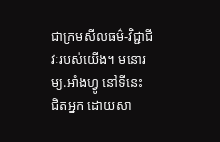ជាក្រមសីលធម៌-វិជ្ជាជីវៈរបស់យើង។ មនោរម្យ.អាំងហ្វូ នៅទីនេះ ជិតអ្នក ដោយសា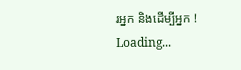រអ្នក និងដើម្បីអ្នក !
Loading...